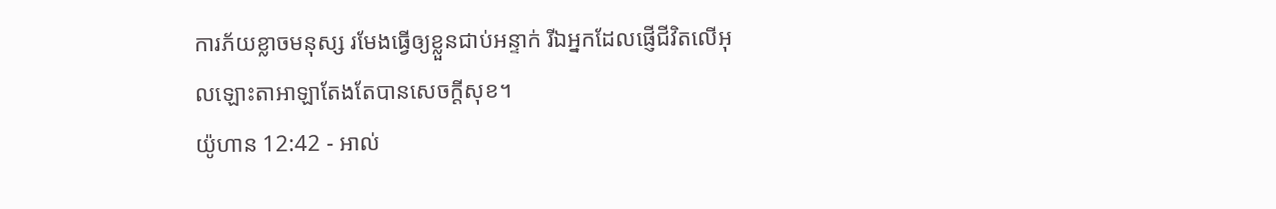ការភ័យខ្លាចមនុស្ស រមែងធ្វើឲ្យខ្លួនជាប់អន្ទាក់ រីឯអ្នកដែលផ្ញើជីវិតលើអុលឡោះតាអាឡាតែងតែបានសេចក្ដីសុខ។
យ៉ូហាន 12:42 - អាល់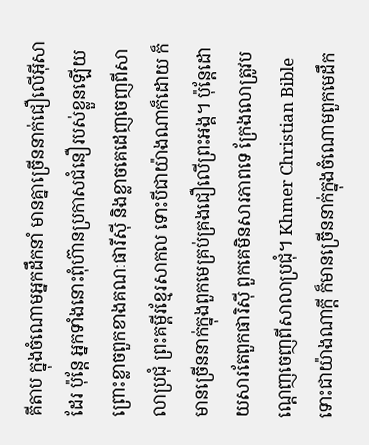គីតាប ក្នុងចំណោមអ្នកដឹកនាំ មានគ្នាច្រើននាក់ជឿលើអ៊ីសាដែរ ប៉ុន្ដែ អ្នកទាំងនោះពុំហ៊ានប្រកាសជំនឿរបស់ខ្លួនឡើយ ព្រោះខ្លាចពួកខាងគណៈផារីស៊ី និងខ្លាចគេដេញចេញពីសាលាប្រជុំ ព្រះគម្ពីរខ្មែរសាកល ទោះបីជាយ៉ាងណាក៏ដោយ ក៏មានច្រើននាក់ក្នុងពួកមេគ្រប់គ្រងជឿលើព្រះអង្គ។ ប៉ុន្តែដោយសារតែពួកផារិស៊ី ពួកគេមិនសារភាពទេ ក្រែងលោត្រូវបណ្ដេញចេញពីសាលាប្រជុំ។ Khmer Christian Bible ទោះជាយ៉ាងណាក្ដី ក៏មានច្រើននាក់ក្នុងចំណោមពួកមេដឹក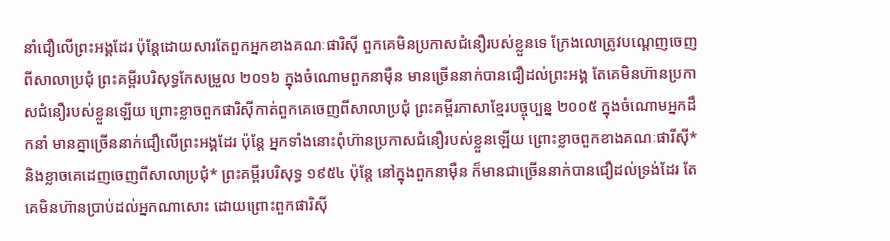នាំជឿលើព្រះអង្គដែរ ប៉ុន្ដែដោយសារតែពួកអ្នកខាងគណៈផារិស៊ី ពួកគេមិនប្រកាសជំនឿរបស់ខ្លួនទេ ក្រែងលោត្រូវបណ្ដេញចេញពីសាលាប្រជុំ ព្រះគម្ពីរបរិសុទ្ធកែសម្រួល ២០១៦ ក្នុងចំណោមពួកនាម៉ឺន មានច្រើននាក់បានជឿដល់ព្រះអង្គ តែគេមិនហ៊ានប្រកាសជំនឿរបស់ខ្លួនឡើយ ព្រោះខ្លាចពួកផារិស៊ីកាត់ពួកគេចេញពីសាលាប្រជុំ ព្រះគម្ពីរភាសាខ្មែរបច្ចុប្បន្ន ២០០៥ ក្នុងចំណោមអ្នកដឹកនាំ មានគ្នាច្រើននាក់ជឿលើព្រះអង្គដែរ ប៉ុន្តែ អ្នកទាំងនោះពុំហ៊ានប្រកាសជំនឿរបស់ខ្លួនឡើយ ព្រោះខ្លាចពួកខាងគណៈផារីស៊ី* និងខ្លាចគេដេញចេញពីសាលាប្រជុំ* ព្រះគម្ពីរបរិសុទ្ធ ១៩៥៤ ប៉ុន្តែ នៅក្នុងពួកនាម៉ឺន ក៏មានជាច្រើននាក់បានជឿដល់ទ្រង់ដែរ តែគេមិនហ៊ានប្រាប់ដល់អ្នកណាសោះ ដោយព្រោះពួកផារិស៊ី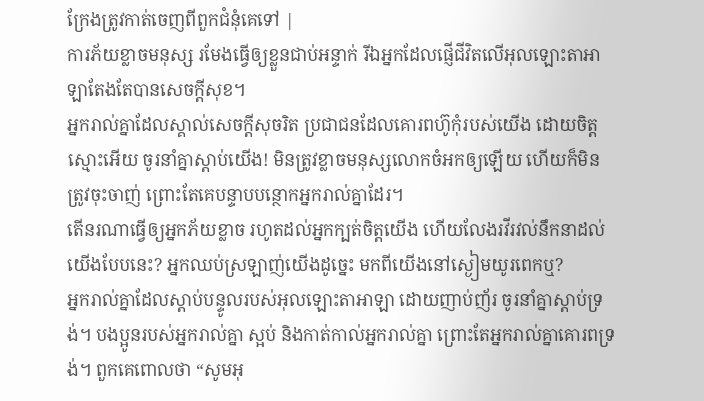ក្រែងត្រូវកាត់ចេញពីពួកជំនុំគេទៅ |
ការភ័យខ្លាចមនុស្ស រមែងធ្វើឲ្យខ្លួនជាប់អន្ទាក់ រីឯអ្នកដែលផ្ញើជីវិតលើអុលឡោះតាអាឡាតែងតែបានសេចក្ដីសុខ។
អ្នករាល់គ្នាដែលស្គាល់សេចក្ដីសុចរិត ប្រជាជនដែលគោរពហ៊ូកុំរបស់យើង ដោយចិត្តស្មោះអើយ ចូរនាំគ្នាស្ដាប់យើង! មិនត្រូវខ្លាចមនុស្សលោកចំអកឲ្យឡើយ ហើយក៏មិនត្រូវចុះចាញ់ ព្រោះតែគេបន្ទាបបន្ថោកអ្នករាល់គ្នាដែរ។
តើនរណាធ្វើឲ្យអ្នកភ័យខ្លាច រហូតដល់អ្នកក្បត់ចិត្តយើង ហើយលែងរវីរវល់នឹកនាដល់យើងបែបនេះ? អ្នកឈប់ស្រឡាញ់យើងដូច្នេះ មកពីយើងនៅស្ងៀមយូរពេកឬ?
អ្នករាល់គ្នាដែលស្ដាប់បន្ទូលរបស់អុលឡោះតាអាឡា ដោយញាប់ញ័រ ចូរនាំគ្នាស្ដាប់ទ្រង់។ បងប្អូនរបស់អ្នករាល់គ្នា ស្អប់ និងកាត់កាល់អ្នករាល់គ្នា ព្រោះតែអ្នករាល់គ្នាគោរពទ្រង់។ ពួកគេពោលថា “សូមអុ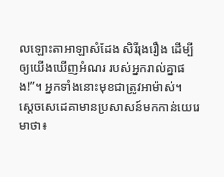លឡោះតាអាឡាសំដែង សិរីរុងរឿង ដើម្បីឲ្យយើងឃើញអំណរ របស់អ្នករាល់គ្នាផង!”។ អ្នកទាំងនោះមុខជាត្រូវអាម៉ាស់។
ស្តេចសេដេគាមានប្រសាសន៍មកកាន់យេរេមាថា៖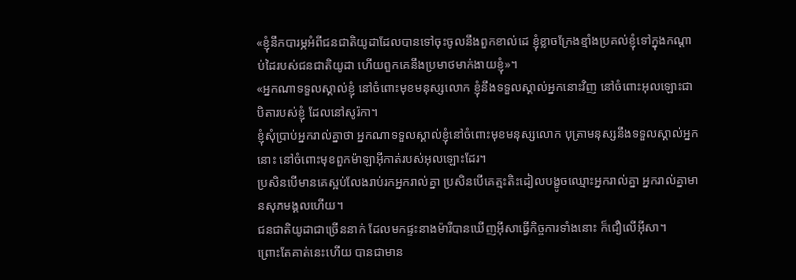«ខ្ញុំនឹកបារម្ភអំពីជនជាតិយូដាដែលបានទៅចុះចូលនឹងពួកខាល់ដេ ខ្ញុំខ្លាចក្រែងខ្មាំងប្រគល់ខ្ញុំទៅក្នុងកណ្ដាប់ដៃរបស់ជនជាតិយូដា ហើយពួកគេនឹងប្រមាថមាក់ងាយខ្ញុំ»។
«អ្នកណាទទួលស្គាល់ខ្ញុំ នៅចំពោះមុខមនុស្សលោក ខ្ញុំនឹងទទួលស្គាល់អ្នកនោះវិញ នៅចំពោះអុលឡោះជាបិតារបស់ខ្ញុំ ដែលនៅសូរ៉កា។
ខ្ញុំសុំប្រាប់អ្នករាល់គ្នាថា អ្នកណាទទួលស្គាល់ខ្ញុំនៅចំពោះមុខមនុស្សលោក បុត្រាមនុស្សនឹងទទួលស្គាល់អ្នកនោះ នៅចំពោះមុខពួកម៉ាឡាអ៊ីកាត់របស់អុលឡោះដែរ។
ប្រសិនបើមានគេស្អប់លែងរាប់រកអ្នករាល់គ្នា ប្រសិនបើគេត្មះតិះដៀលបង្ខូចឈ្មោះអ្នករាល់គ្នា អ្នករាល់គ្នាមានសុភមង្គលហើយ។
ជនជាតិយូដាជាច្រើននាក់ ដែលមកផ្ទះនាងម៉ារីបានឃើញអ៊ីសាធ្វើកិច្ចការទាំងនោះ ក៏ជឿលើអ៊ីសា។
ព្រោះតែគាត់នេះហើយ បានជាមាន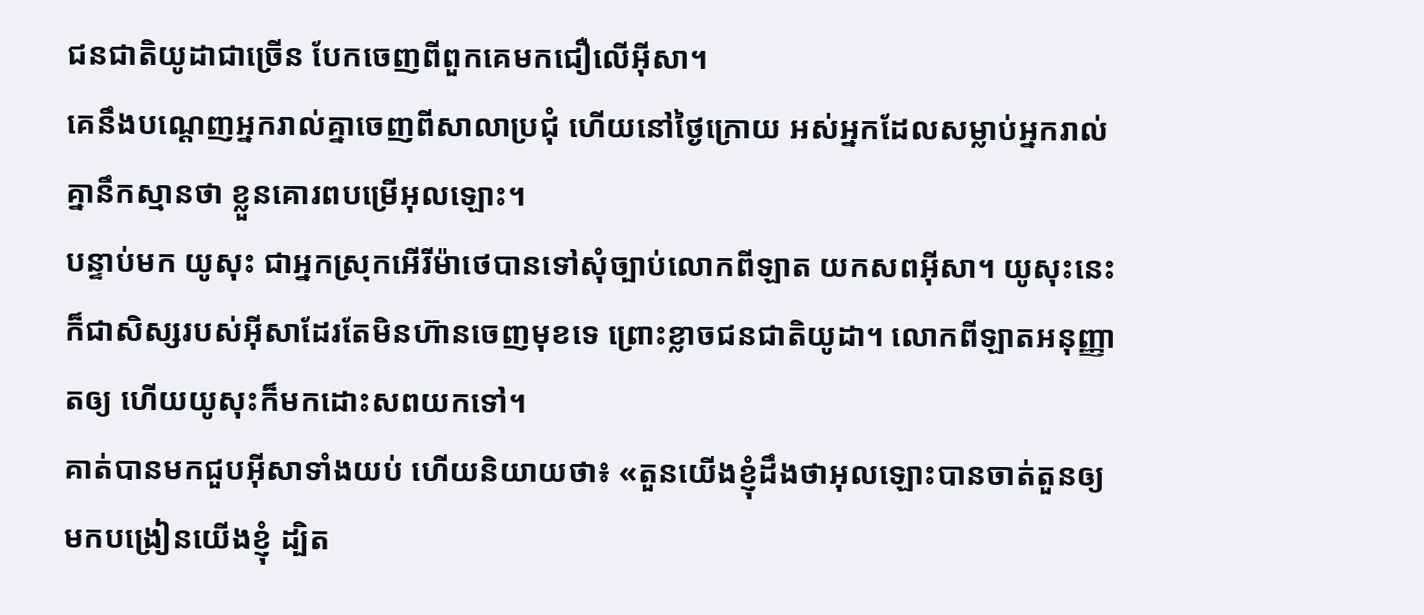ជនជាតិយូដាជាច្រើន បែកចេញពីពួកគេមកជឿលើអ៊ីសា។
គេនឹងបណ្ដេញអ្នករាល់គ្នាចេញពីសាលាប្រជុំ ហើយនៅថ្ងៃក្រោយ អស់អ្នកដែលសម្លាប់អ្នករាល់គ្នានឹកស្មានថា ខ្លួនគោរពបម្រើអុលឡោះ។
បន្ទាប់មក យូសុះ ជាអ្នកស្រុកអើរីម៉ាថេបានទៅសុំច្បាប់លោកពីឡាត យកសពអ៊ីសា។ យូសុះនេះក៏ជាសិស្សរបស់អ៊ីសាដែរតែមិនហ៊ានចេញមុខទេ ព្រោះខ្លាចជនជាតិយូដា។ លោកពីឡាតអនុញ្ញាតឲ្យ ហើយយូសុះក៏មកដោះសពយកទៅ។
គាត់បានមកជួបអ៊ីសាទាំងយប់ ហើយនិយាយថា៖ «តួនយើងខ្ញុំដឹងថាអុលឡោះបានចាត់តួនឲ្យមកបង្រៀនយើងខ្ញុំ ដ្បិត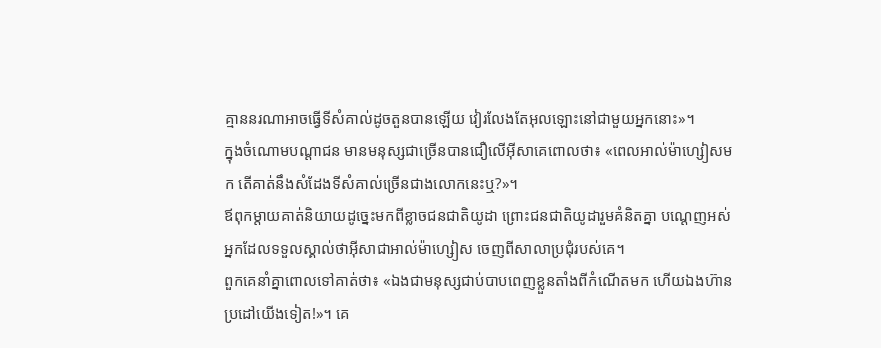គ្មាននរណាអាចធ្វើទីសំគាល់ដូចតួនបានឡើយ វៀរលែងតែអុលឡោះនៅជាមួយអ្នកនោះ»។
ក្នុងចំណោមបណ្ដាជន មានមនុស្សជាច្រើនបានជឿលើអ៊ីសាគេពោលថា៖ «ពេលអាល់ម៉ាហ្សៀសមក តើគាត់នឹងសំដែងទីសំគាល់ច្រើនជាងលោកនេះឬ?»។
ឪពុកម្ដាយគាត់និយាយដូច្នេះមកពីខ្លាចជនជាតិយូដា ព្រោះជនជាតិយូដារួមគំនិតគ្នា បណ្ដេញអស់អ្នកដែលទទួលស្គាល់ថាអ៊ីសាជាអាល់ម៉ាហ្សៀស ចេញពីសាលាប្រជុំរបស់គេ។
ពួកគេនាំគ្នាពោលទៅគាត់ថា៖ «ឯងជាមនុស្សជាប់បាបពេញខ្លួនតាំងពីកំណើតមក ហើយឯងហ៊ានប្រដៅយើងទៀត!»។ គេ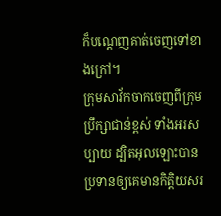ក៏បណ្ដេញគាត់ចេញទៅខាងក្រៅ។
ក្រុមសាវ័កចាកចេញពីក្រុមប្រឹក្សាជាន់ខ្ពស់ ទាំងអរសប្បាយ ដ្បិតអុលឡោះបានប្រទានឲ្យគេមានកិត្ដិយសរ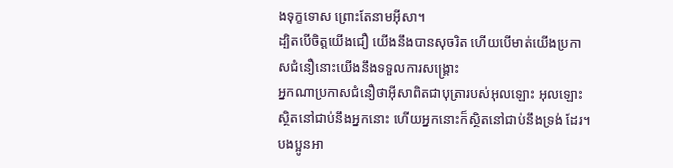ងទុក្ខទោស ព្រោះតែនាមអ៊ីសា។
ដ្បិតបើចិត្ដយើងជឿ យើងនឹងបានសុចរិត ហើយបើមាត់យើងប្រកាសជំនឿនោះយើងនឹងទទួលការសង្គ្រោះ
អ្នកណាប្រកាសជំនឿថាអ៊ីសាពិតជាបុត្រារបស់អុលឡោះ អុលឡោះស្ថិតនៅជាប់នឹងអ្នកនោះ ហើយអ្នកនោះក៏ស្ថិតនៅជាប់នឹងទ្រង់ ដែរ។
បងប្អូនអា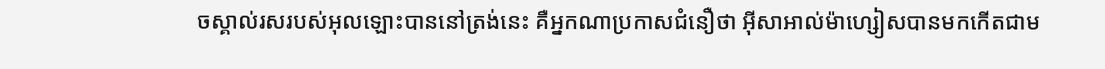ចស្គាល់រសរបស់អុលឡោះបាននៅត្រង់នេះ គឺអ្នកណាប្រកាសជំនឿថា អ៊ីសាអាល់ម៉ាហ្សៀសបានមកកើតជាម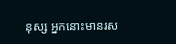នុស្ស អ្នកនោះមានរស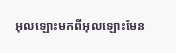អុលឡោះមកពីអុលឡោះមែន